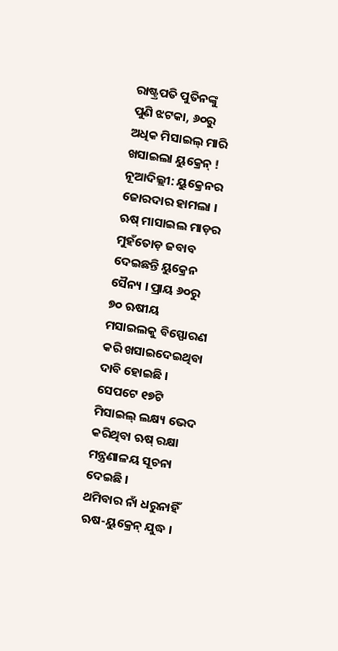ରାଷ୍ଟ୍ରପତି ପୁତିନଙ୍କୁ ପୁଣି ଝଟକା, ୬୦ରୁ ଅଧିକ ମିସାଇଲ୍ ମାରି ଖସାଇଲା ୟୁକ୍ରେନ୍ !
ନୂଆଦିଲ୍ଲୀ: ୟୁକ୍ରେନର ଜୋରଦାର ହାମଲା । ଋଷ୍ ମାସାଇଲ ମାଡ଼ର ମୁହଁତୋଡ଼ ଜବାବ ଦେଇଛନ୍ତି ୟୁକ୍ରେନ ସୈନ୍ୟ । ପ୍ରାୟ ୬୦ରୁ ୭୦ ଋଷୀୟ ମସାଇଲକୁ ବିସ୍ଫୋରଣ କରି ଖସାଇଦେଇଥିବା ଦାବି ହୋଇଛି । ସେପଟେ ୧୭ଟି ମିସାଇଲ୍ ଲକ୍ଷ୍ୟ ଭେଦ କରିଥିବା ଋଷ୍ ରକ୍ଷା ମନ୍ତ୍ରଣାଳୟ ସୂଚନା ଦେଇଛି ।
ଥମିବାର ନାଁ ଧରୁନାହିଁ ଋଷ-ୟୁକ୍ରେନ୍ ଯୁଦ୍ଧ ।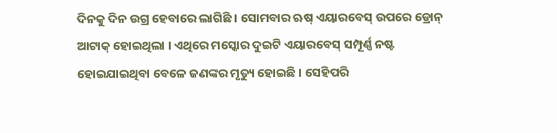ଦିନକୁ ଦିନ ଉଗ୍ର ହେବାରେ ଲାଗିଛି । ସୋମବାର ଋଷ୍ ଏୟାରବେସ୍ ଉପରେ ଡ୍ରୋନ୍ ଆଟାକ୍ ହୋଇଥିଲା । ଏଥିରେ ମସ୍କୋର ଦୁଇଟି ଏୟାରବେସ୍ ସମ୍ପୂର୍ଣ୍ଣ ନଷ୍ଟ ହୋଇଯାଇଥିବା ବେଳେ ଜଣଙ୍କର ମୃତ୍ୟୁ ହୋଇଛି । ସେହିପରି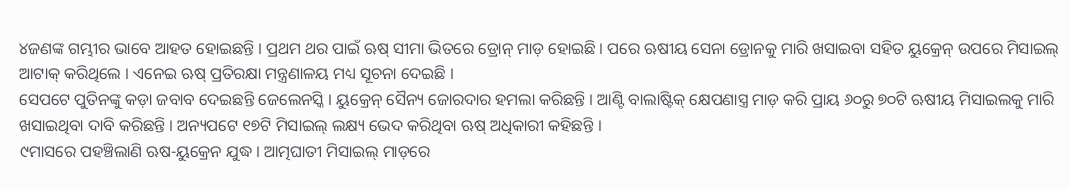୪ଜଣଙ୍କ ଗମ୍ଭୀର ଭାବେ ଆହତ ହୋଇଛନ୍ତି । ପ୍ରଥମ ଥର ପାଇଁ ଋଷ୍ ସୀମା ଭିତରେ ଡ୍ରୋନ୍ ମାଡ଼ ହୋଇଛି । ପରେ ଋଷୀୟ ସେନା ଡ୍ରୋନକୁ ମାରି ଖସାଇବା ସହିତ ୟୁକ୍ରେନ୍ ଉପରେ ମିସାଇଲ୍ ଆଟାକ୍ କରିଥିଲେ । ଏନେଇ ଋଷ୍ ପ୍ରତିରକ୍ଷା ମନ୍ତ୍ରଣାଳୟ ମଧ୍ୟ ସୂଚନା ଦେଇଛି ।
ସେପଟେ ପୁତିନଙ୍କୁ କଡ଼ା ଜବାବ ଦେଇଛନ୍ତି ଜେଲେନସ୍କି । ୟୁକ୍ରେନ୍ ସୈନ୍ୟ ଜୋରଦାର ହମଲା କରିଛନ୍ତି । ଆଣ୍ଟି ବାଲାଷ୍ଟିକ୍ କ୍ଷେପଣାସ୍ତ୍ର ମାଡ଼ କରି ପ୍ରାୟ ୬୦ରୁ ୭୦ଟି ଋଷୀୟ ମିସାଇଲକୁ ମାରି ଖସାଇଥିବା ଦାବି କରିଛନ୍ତି । ଅନ୍ୟପଟେ ୧୭ଟି ମିସାଇଲ୍ ଲକ୍ଷ୍ୟ ଭେଦ କରିଥିବା ଋଷ୍ ଅଧିକାରୀ କହିଛନ୍ତି ।
୯ମାସରେ ପହଞ୍ଚିଲାଣି ଋଷ-ୟୁକ୍ରେନ ଯୁଦ୍ଧ । ଆତ୍ମଘାତୀ ମିସାଇଲ୍ ମାଡ଼ରେ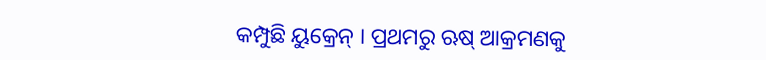କମ୍ପୁଛି ୟୁକ୍ରେନ୍ । ପ୍ରଥମରୁ ଋଷ୍ ଆକ୍ରମଣକୁ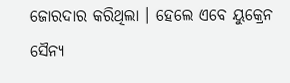ଜୋରଦାର କରିଥିଲା । ହେଲେ ଏବେ ୟୁକ୍ରେନ ସୈନ୍ୟ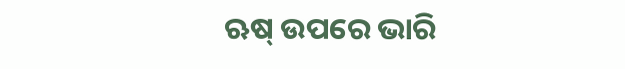ଋଷ୍ ଉପରେ ଭାରି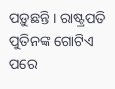ପଡ଼ୁଛନ୍ତି । ରାଷ୍ଟ୍ରପତି ପୁତିନଙ୍କ ଗୋଟିଏ ପରେ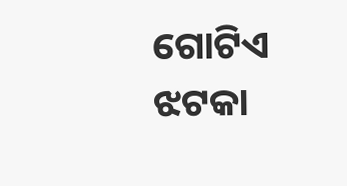ଗୋଟିଏ ଝଟକା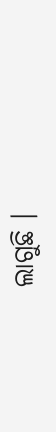ଲାଗୁଛି ।